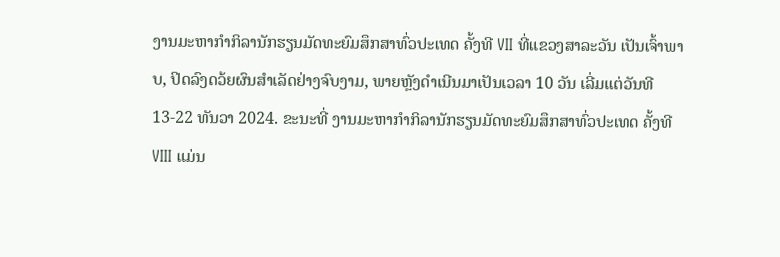ງານມະຫາກຳກິລານັກຮຽນມັດທະຍົມສຶກສາທົ່ວປະເທດ ຄັ້ງທີ VII ທີ່ແຂວງສາລະວັນ ເປັນເຈົ້າພາບ, ປິດລົງດວ້ຍຜົນສໍາເລັດຢ່າງຈົບງາມ, ພາຍຫຼັງດໍາເນີນມາເປັນເວລາ 10 ວັນ ເລີ່ມແຕ່ວັນທີ 13-22 ທັນວາ 2024. ຂະນະທີ່ ງານມະຫາກຳກິລານັກຮຽນມັດທະຍົມສຶກສາທົ່ວປະເທດ ຄັ້ງທີ VIII ແມ່ນ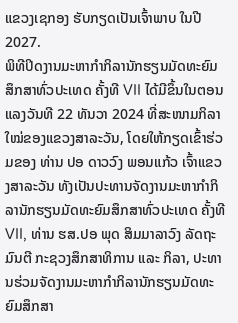ແຂວງເຊກອງ ຮັບກຽດເປັນເຈົ້າພາບ ໃນປີ 2027.
ພິທີປິດງານມະຫາກຳກິລານັກຮຽນມັດທະຍົມສຶກສາທົ່ວປະເທດ ຄັ້ງທີ VII ໄດ້ມີຂຶ້ນໃນຕອນແລງວັນທີ 22 ທັນວາ 2024 ທີ່ສະໜາມກິລາໃໝ່ຂອງແຂວງສາລະວັນ, ໂດຍໃຫ້ກຽດເຂົ້າຮ່ວມຂອງ ທ່ານ ປອ ດາວວົງ ພອນແກ້ວ ເຈົ້າແຂວງສາລະວັນ ທັງເປັນປະທານຈັດງານມະຫາກຳກິລານັກຮຽນມັດທະຍົມສຶກສາທົ່ວປະເທດ ຄັ້ງທີ VII, ທ່ານ ຮສ.ປອ ພຸດ ສິມມາລາວົງ ລັດຖະມົນຕີ ກະຊວງສຶກສາທິການ ແລະ ກິລາ, ປະທານຮ່ວມຈັດງານມະຫາກຳກິລານັກຮຽນມັດທະຍົມສຶກສາ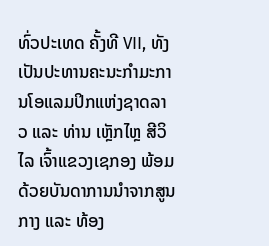ທົ່ວປະເທດ ຄັ້ງທີ VII, ທັງເປັນປະທານຄະນະກຳມະການໂອແລມປິກແຫ່ງຊາດລາວ ແລະ ທ່ານ ເຫຼັກໄຫຼ ສີວິໄລ ເຈົ້າແຂວງເຊກອງ ພ້ອມດ້ວຍບັນດາການນໍາຈາກສູນກາງ ແລະ ທ້ອງ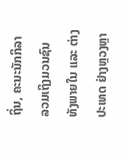ຖິ່ນ, ຄະນະນັກກິລາ ລວມເຖິງມວນຊົນ ທັງພາຍໃນ ແລະ ຕ່າງປະເທດ ຢ່າງຫຼວງຫຼາ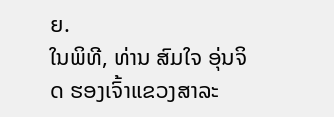ຍ.
ໃນພິທີ, ທ່ານ ສົມໃຈ ອຸ່ນຈິດ ຮອງເຈົ້າແຂວງສາລະ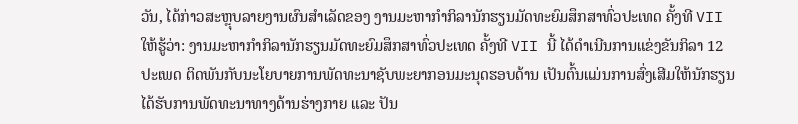ວັນ, ໄດ້ກ່າວສະຫຼຸບລາຍງານຜົນສໍາເລັດຂອງ ງານມະຫາກຳກິລານັກຮຽນມັດທະຍົມສຶກສາທົ່ວປະເທດ ຄັ້ງທີ VII ໃຫ້ຮູ້ວ່າ: ງານມະຫາກຳກິລານັກຮຽນມັດທະຍົມສຶກສາທົ່ວປະເທດ ຄັ້ງທີ VII ນີ້ ໄດ້ດຳເນີນການແຂ່ງຂັນກິລາ 12 ປະເພດ ຕິດພັນກັບນະໂຍບາຍການພັດທະນາຊັບພະຍາກອນມະນຸດຮອບດ້ານ ເປັນຕົ້ນແມ່ນການສົ່ງເສີມໃຫ້ນັກຮຽນໄດ້ຮັບການພັດທະນາທາງດ້ານຮ່າງກາຍ ແລະ ປັນ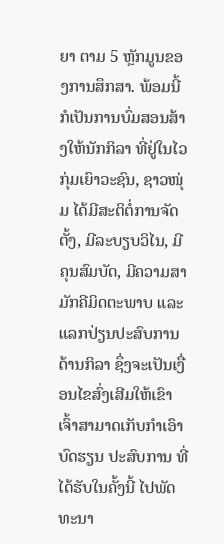ຍາ ຕາມ 5 ຫຼັກມູນຂອງການສຶກສາ. ພ້ອມນີ້ກໍເປັນການບົ່ມສອນສ້າງໃຫ້ນັກກິລາ ທີ່ຢູ່ໃນໄວກຸ່ມເຍົາວະຊົນ, ຊາວໜຸ່ມ ໄດ້ມີສະຕິຕໍ່ການຈັດຕັ້ງ, ມີລະບຽບວິໄນ, ມີຄຸນສົມບັດ, ມີຄວາມສາມັກຄີມິດຕະພາບ ແລະ ແລກປ່ຽນປະສົບການດ້ານກິລາ ຊຶ່ງຈະເປັນເງື່ອນໄຂສົ່ງເສີມໃຫ້ເຂົາເຈົ້າສາມາດເກັບກຳເອົາບົດຮຽນ ປະສົບການ ທີ່ໄດ້ຮັບໃນຄັ້ງນີ້ ໄປພັດທະນາ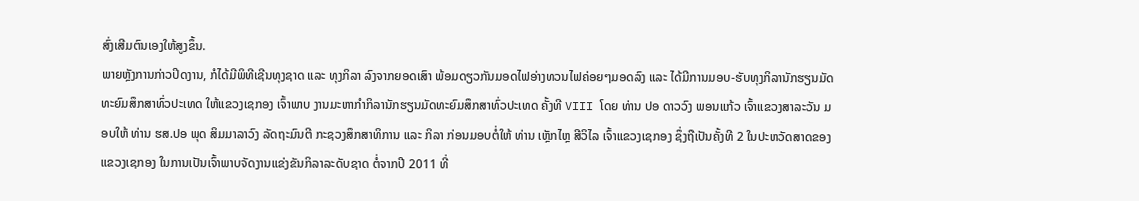ສົ່ງເສີມຕົນເອງໃຫ້ສູງຂຶ້ນ.
ພາຍຫຼັງການກ່າວປິດງານ, ກໍໄດ້ມີພິທີເຊີນທຸງຊາດ ແລະ ທຸງກິລາ ລົງຈາກຍອດເສົາ ພ້ອມດຽວກັນມອດໄຟອ່າງທວນໄຟຄ່ອຍໆມອດລົງ ແລະ ໄດ້ມີການມອບ-ຮັບທຸງກິລານັກຮຽນມັດທະຍົມສຶກສາທົ່ວປະເທດ ໃຫ້ແຂວງເຊກອງ ເຈົ້າພາບ ງານມະຫາກຳກິລານັກຮຽນມັດທະຍົມສຶກສາທົ່ວປະເທດ ຄັ້ງທີ VIII ໂດຍ ທ່ານ ປອ ດາວວົງ ພອນແກ້ວ ເຈົ້າແຂວງສາລະວັນ ມອບໃຫ້ ທ່ານ ຮສ.ປອ ພຸດ ສິມມາລາວົງ ລັດຖະມົນຕີ ກະຊວງສຶກສາທິການ ແລະ ກິລາ ກ່ອນມອບຕໍ່ໃຫ້ ທ່ານ ເຫຼັກໄຫຼ ສີວິໄລ ເຈົ້າແຂວງເຊກອງ ຊຶ່ງຖືເປັນຄັ້ງທີ 2 ໃນປະຫວັດສາດຂອງແຂວງເຊກອງ ໃນການເປັນເຈົ້າພາບຈັດງານແຂ່ງຂັນກິລາລະດັບຊາດ ຕໍ່ຈາກປີ 2011 ທີ່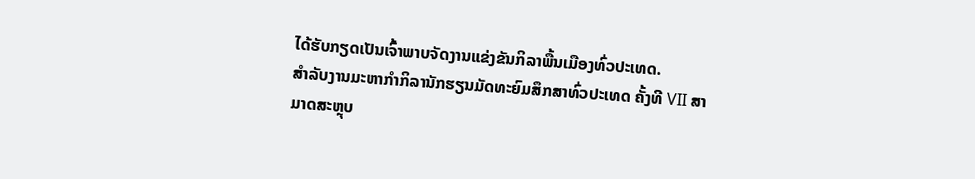ໄດ້ຮັບກຽດເປັນເຈົ້າພາບຈັດງານແຂ່ງຂັນກິລາພື້ນເມືອງທົ່ວປະເທດ.
ສຳລັບງານມະຫາກຳກິລານັກຮຽນມັດທະຍົມສຶກສາທົ່ວປະເທດ ຄັ້ງທີ VII ສາມາດສະຫຼຸບ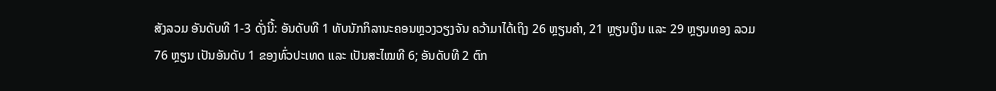ສັງລວມ ອັນດັບທີ 1-3 ດັ່ງນີ້: ອັນດັບທີ 1 ທັບນັກກິລານະຄອນຫຼວງວຽງຈັນ ຄວ້າມາໄດ້ເຖິງ 26 ຫຼຽນຄຳ, 21 ຫຼຽນເງິນ ແລະ 29 ຫຼຽນທອງ ລວມ 76 ຫຼຽນ ເປັນອັນດັບ 1 ຂອງທົ່ວປະເທດ ແລະ ເປັນສະໄໝທີ 6; ອັນດັບທີ 2 ຕົກ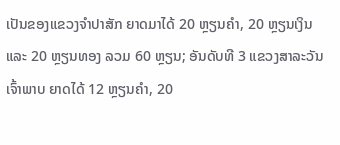ເປັນຂອງແຂວງຈຳປາສັກ ຍາດມາໄດ້ 20 ຫຼຽນຄຳ, 20 ຫຼຽນເງິນ ແລະ 20 ຫຼຽນທອງ ລວມ 60 ຫຼຽນ; ອັນດັບທີ 3 ແຂວງສາລະວັນ ເຈົ້າພາບ ຍາດໄດ້ 12 ຫຼຽນຄຳ, 20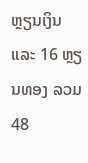ຫຼຽນເງິນ ແລະ 16 ຫຼຽນທອງ ລວມ 48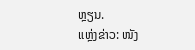ຫຼຽນ.
ແຫຼ່ງຂ່າວ: ໜັງ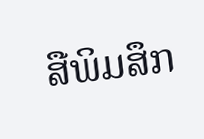ສືພິມສຶກ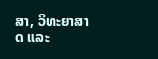ສາ, ວິທະຍາສາດ ແລະ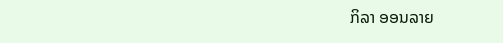ກິລາ ອອນລາຍ